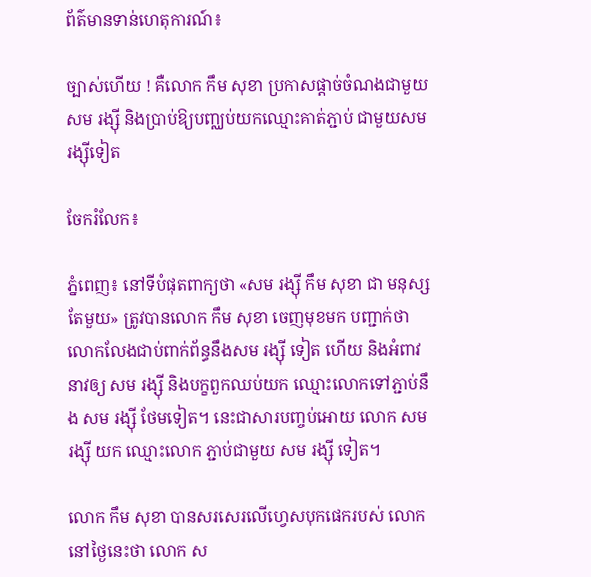ព័ត៌មានទាន់ហេតុការណ៍៖

ច្បាស់ហើយ ! គឺលោក កឹម សុខា ប្រកាសផ្តាច់ចំណងជាមួយ សម រង្ស៊ី និងប្រាប់ឱ្យបញ្ឈប់យកឈ្មោះគាត់ភ្ជាប់ ជាមួយសម រង្ស៊ីទៀត

ចែករំលែក៖

ភ្នំពេញ៖ នៅទីបំផុតពាក្យថា «សម រង្ស៊ី កឹម សុខា ជា មនុស្សតែមួយ» ត្រូវបានលោក កឹម សុខា ចេញមុខមក បញ្ជាក់ថាលោកលែងជាប់ពាក់ព័ន្ធនឹងសម រង្ស៊ី ទៀត ហើយ និងអំពាវនាវឲ្យ សម រង្ស៊ី និងបក្ខពួកឈប់យក ឈ្មោះលោកទៅភ្ជាប់នឹង សម រង្ស៊ី ថែមទៀត។ នេះជាសារបញ្ចប់អោយ លោក សម រង្ស៊ី យក ឈ្មោះលោក ភ្ជាប់ជាមួយ សម រង្ស៊ី ទៀត។

លោក កឹម សុខា បានសរសេរលើហ្វេសបុកផេករបស់ លោកនៅថ្ងៃនេះថា លោក ស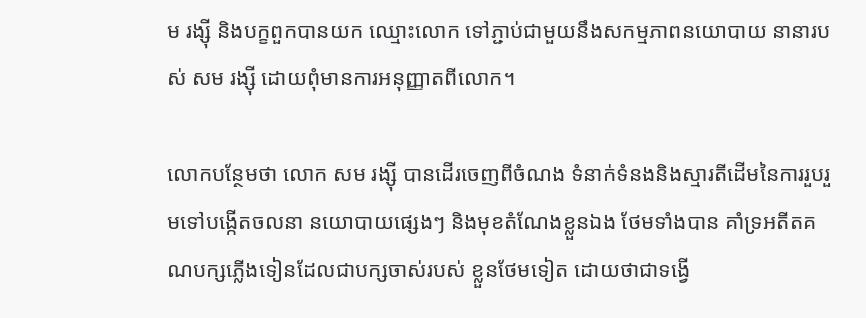ម រង្ស៊ី និងបក្ខពួកបានយក ឈ្មោះលោក ទៅភ្ជាប់ជាមួយនឹងសកម្មភាពនយោបាយ នានារបស់ សម រង្ស៊ី ដោយពុំមានការអនុញ្ញាតពីលោក។

លោកបន្ថែមថា លោក សម រង្ស៊ី បានដើរចេញពីចំណង ទំនាក់ទំនងនិងស្មារតីដើមនៃការរួបរួមទៅបង្កើតចលនា នយោបាយផ្សេងៗ និងមុខតំណែងខ្លួនឯង ថែមទាំងបាន គាំទ្រអតីតគណបក្សភ្លើងទៀនដែលជាបក្សចាស់របស់ ខ្លួនថែមទៀត ដោយថាជាទង្វើ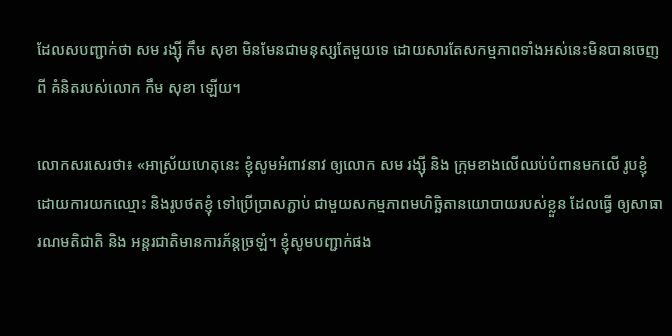ដែលសបញ្ជាក់ថា សម រង្ស៊ី កឹម សុខា មិនមែនជាមនុស្សតែមួយទេ ដោយសារតែសកម្មភាពទាំងអស់នេះមិនបានចេញពី គំនិតរបស់លោក កឹម សុខា ឡើយ។

លោកសរសេរថា៖ «អាស្រ័យហេតុនេះ ខ្ញុំសូមអំពាវនាវ ឲ្យលោក សម រង្ស៊ី និង ក្រុមខាងលើឈប់បំពានមកលើ រូបខ្ញុំដោយការយកឈ្មោះ និងរូបថតខ្ញុំ ទៅប្រើប្រាសភ្ជាប់ ជាមួយសកម្មភាពមហិច្ឆិតានយោបាយរបស់ខ្លួន ដែលធ្វើ ឲ្យសាធារណមតិជាតិ និង អន្តរជាតិមានការភ័ន្តច្រឡំ។ ខ្ញុំសូមបញ្ជាក់ផង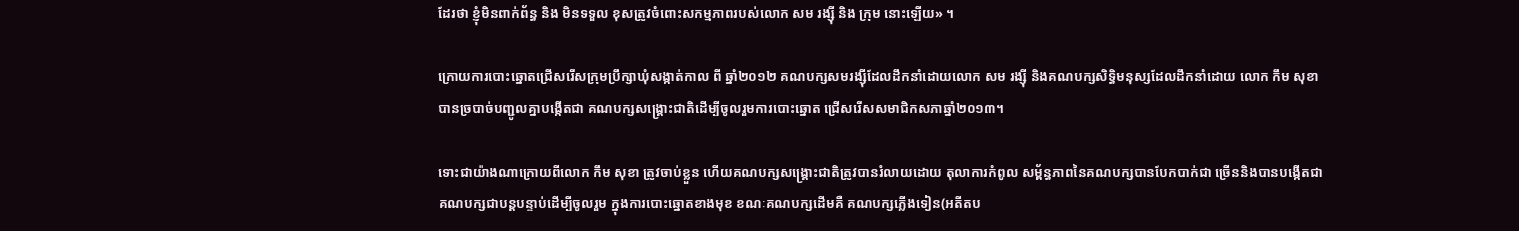ដែរថា ខ្ញុំមិនពាក់ព័ន្ធ និង មិនទទួល ខុសត្រូវចំពោះសកម្មភាពរបស់លោក សម រង្ស៊ី និង ក្រុម នោះឡើយ» ។

ក្រោយការបោះឆ្នោតជ្រើសរើសក្រុមប្រឹក្សាឃុំសង្កាត់កាល ពី ឆ្នាំ២០១២ គណបក្សសមរង្ស៊ីដែលដឹកនាំដោយលោក សម រង្ស៊ី និងគណបក្សសិទ្ធិមនុស្សដែលដឹកនាំដោយ លោក កឹម សុខា បានច្របាច់បញ្ជូលគ្នាបង្កើតជា គណបក្សសង្គ្រោះជាតិដើម្បីចូលរួមការបោះឆ្នោត ជ្រើសរើសសមាជិកសភាឆ្នាំ២០១៣។

ទោះជាយ៉ាងណាក្រោយពីលោក កឹម សុខា ត្រូវចាប់ខ្លួន ហើយគណបក្សសង្គ្រោះជាតិត្រូវបានរំលាយដោយ តុលាការកំពូល សម្ព័ន្ធភាពនៃគណបក្សបានបែកបាក់ជា ច្រើននិងបានបង្កើតជាគណបក្សជាបន្តបន្ទាប់ដើម្បីចូលរួម ក្នុងការបោះឆ្នោតខាងមុខ ខណៈគណបក្សដើមគឺ គណបក្សភ្លើងទៀន(អតីតប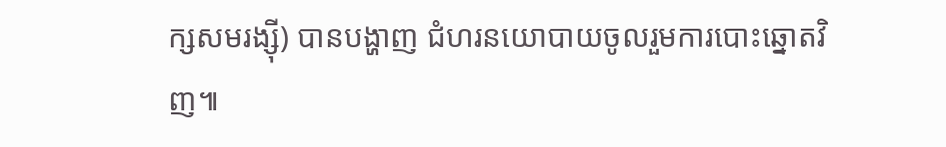ក្សសមរង្ស៊ី) បានបង្ហាញ ជំហរនយោបាយចូលរួមការបោះឆ្នោតវិញ៕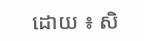ដោយ ៖ សិ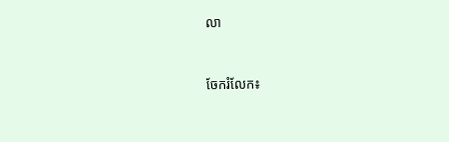លា


ចែករំលែក៖